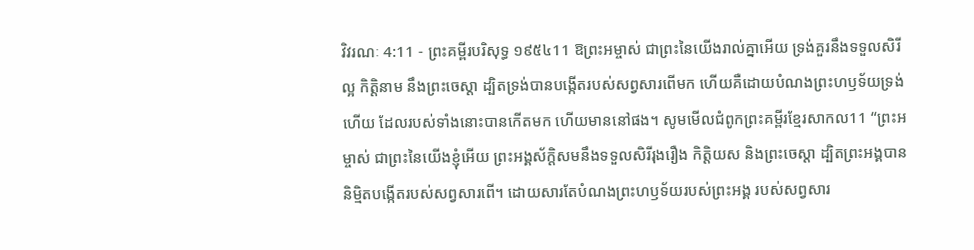វិវរណៈ 4:11 - ព្រះគម្ពីរបរិសុទ្ធ ១៩៥៤11 ឱព្រះអម្ចាស់ ជាព្រះនៃយើងរាល់គ្នាអើយ ទ្រង់គួរនឹងទទួលសិរីល្អ កិត្តិនាម នឹងព្រះចេស្តា ដ្បិតទ្រង់បានបង្កើតរបស់សព្វសារពើមក ហើយគឺដោយបំណងព្រះហឫទ័យទ្រង់ហើយ ដែលរបស់ទាំងនោះបានកើតមក ហើយមាននៅផង។ សូមមើលជំពូកព្រះគម្ពីរខ្មែរសាកល11 “ព្រះអម្ចាស់ ជាព្រះនៃយើងខ្ញុំអើយ ព្រះអង្គស័ក្ដិសមនឹងទទួលសិរីរុងរឿង កិត្តិយស និងព្រះចេស្ដា ដ្បិតព្រះអង្គបាននិម្មិតបង្កើតរបស់សព្វសារពើ។ ដោយសារតែបំណងព្រះហឫទ័យរបស់ព្រះអង្គ របស់សព្វសារ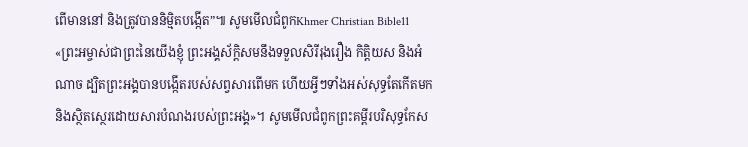ពើមាននៅ និងត្រូវបាននិម្មិតបង្កើត”៕ សូមមើលជំពូកKhmer Christian Bible11 «ព្រះអម្ចាស់ជាព្រះនៃយើងខ្ញុំ ព្រះអង្គស័ក្ដិសមនឹងទទួលសិរីរុងរឿង កិត្ដិយស និងអំណាច ដ្បិតព្រះអង្គបានបង្កើតរបស់សព្វសារពើមក ហើយអ្វីៗទាំងអស់សុទ្ធតែកើតមក និងស្ថិតស្ថេរដោយសារបំណងរបស់ព្រះអង្គ»។ សូមមើលជំពូកព្រះគម្ពីរបរិសុទ្ធកែស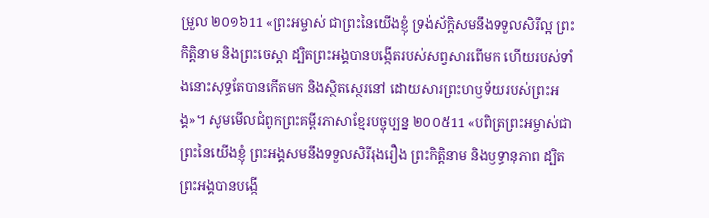ម្រួល ២០១៦11 «ព្រះអម្ចាស់ ជាព្រះនៃយើងខ្ញុំ ទ្រង់ស័ក្តិសមនឹងទទួលសិរីល្អ ព្រះកិត្តិនាម និងព្រះចេស្តា ដ្បិតព្រះអង្គបានបង្កើតរបស់សព្វសារពើមក ហើយរបស់ទាំងនោះសុទ្ធតែបានកើតមក និងស្ថិតស្ថេរនៅ ដោយសារព្រះហឫទ័យរបស់ព្រះអង្គ»។ សូមមើលជំពូកព្រះគម្ពីរភាសាខ្មែរបច្ចុប្បន្ន ២០០៥11 «បពិត្រព្រះអម្ចាស់ជាព្រះនៃយើងខ្ញុំ ព្រះអង្គសមនឹងទទួលសិរីរុងរឿង ព្រះកិត្តិនាម និងឫទ្ធានុភាព ដ្បិតព្រះអង្គបានបង្កើ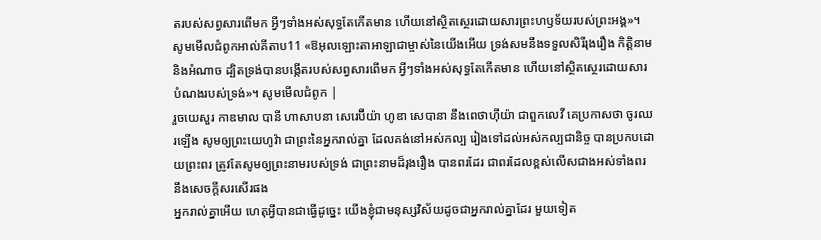តរបស់សព្វសារពើមក អ្វីៗទាំងអស់សុទ្ធតែកើតមាន ហើយនៅស្ថិតស្ថេរដោយសារព្រះហឫទ័យរបស់ព្រះអង្គ»។ សូមមើលជំពូកអាល់គីតាប11 «ឱអុលឡោះតាអាឡាជាម្ចាស់នៃយើងអើយ ទ្រង់សមនឹងទទួលសិរីរុងរឿង កិត្ដិនាម និងអំណាច ដ្បិតទ្រង់បានបង្កើតរបស់សព្វសារពើមក អ្វីៗទាំងអស់សុទ្ធតែកើតមាន ហើយនៅស្ថិតស្ថេរដោយសារបំណងរបស់ទ្រង់»។ សូមមើលជំពូក |
រួចយេសួរ កាឌមាល បានី ហាសាបនា សេរេប៊ីយ៉ា ហូឌា សេបានា នឹងពេថាហ៊ីយ៉ា ជាពួកលេវី គេប្រកាសថា ចូរឈរឡើង សូមឲ្យព្រះយេហូវ៉ា ជាព្រះនៃអ្នករាល់គ្នា ដែលគង់នៅអស់កល្ប រៀងទៅដល់អស់កល្បជានិច្ច បានប្រកបដោយព្រះពរ ត្រូវតែសូមឲ្យព្រះនាមរបស់ទ្រង់ ជាព្រះនាមដ៏រុងរឿង បានពរដែរ ជាពរដែលខ្ពស់លើសជាងអស់ទាំងពរ នឹងសេចក្ដីសរសើរផង
អ្នករាល់គ្នាអើយ ហេតុអ្វីបានជាធ្វើដូច្នេះ យើងខ្ញុំជាមនុស្សវិស័យដូចជាអ្នករាល់គ្នាដែរ មួយទៀត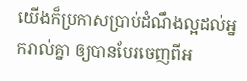យើងក៏ប្រកាសប្រាប់ដំណឹងល្អដល់អ្នករាល់គ្នា ឲ្យបានបែរចេញពីអ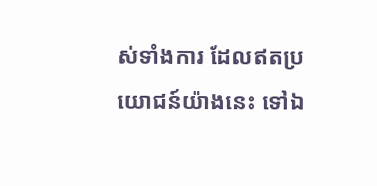ស់ទាំងការ ដែលឥតប្រយោជន៍យ៉ាងនេះ ទៅឯ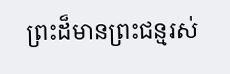ព្រះដ៏មានព្រះជន្មរស់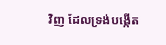វិញ ដែលទ្រង់បង្កើត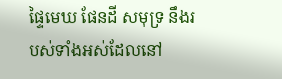ផ្ទៃមេឃ ផែនដី សមុទ្រ នឹងរបស់ទាំងអស់ដែលនៅ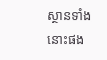ស្ថានទាំងនោះផង